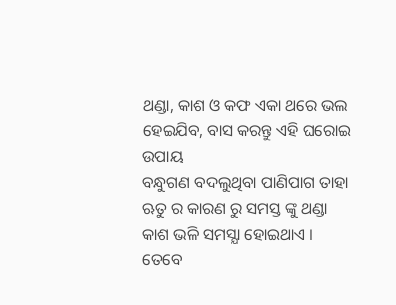ଥଣ୍ଡା, କାଶ ଓ କଫ ଏକା ଥରେ ଭଲ ହେଇଯିବ, ବାସ କରନ୍ତୁ ଏହି ଘରୋଇ ଉପାୟ
ବନ୍ଧୁଗଣ ବଦଲୁଥିବା ପାଣିପାଗ ତାହା ଋତୁ ର କାରଣ ରୁ ସମସ୍ତ ଙ୍କୁ ଥଣ୍ଡା କାଶ ଭଳି ସମସ୍ଯା ହୋଇଥାଏ । ତେବେ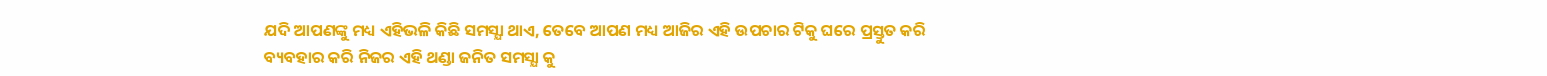ଯଦି ଆପଣଙ୍କୁ ମଧ୍ୟ ଏହିଭଳି କିଛି ସମସ୍ଯା ଥାଏ, ତେବେ ଆପଣ ମଧ୍ୟ ଆଜିର ଏହି ଉପଚାର ଟିକୁ ଘରେ ପ୍ରସ୍ତୁତ କରି ବ୍ୟବହାର କରି ନିଜର ଏହି ଥଣ୍ଡା ଜନିତ ସମସ୍ଯା କୁ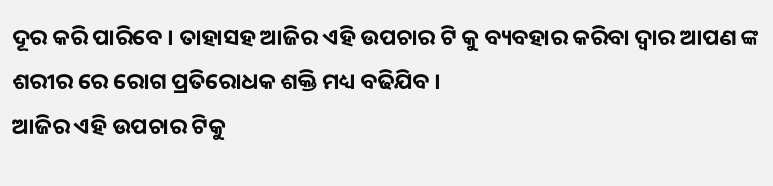ଦୂର କରି ପାରିବେ । ତାହାସହ ଆଜିର ଏହି ଉପଚାର ଟି କୁ ବ୍ୟବହାର କରିବା ଦ୍ଵାର ଆପଣ ଙ୍କ ଶରୀର ରେ ରୋଗ ପ୍ରତିରୋଧକ ଶକ୍ତି ମଧ୍ୟ ବଢିଯିବ ।
ଆଜିର ଏହି ଉପଚାର ଟିକୁ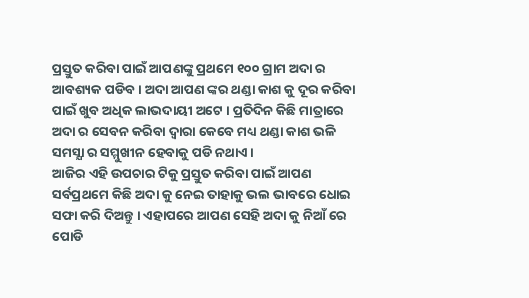ପ୍ରସ୍ତୁତ କରିବା ପାଇଁ ଆପଣଙ୍କୁ ପ୍ରଥମେ ୧୦୦ ଗ୍ରାମ ଅଦା ର ଆବଶ୍ୟକ ପଡିବ । ଅଦା ଆପଣ ଙ୍କର ଥଣ୍ଡା କାଶ କୁ ଦୂର କରିବା ପାଇଁ ଖୁବ ଅଧିକ ଲାଭଦାୟୀ ଅଟେ । ପ୍ରତିଦିନ କିଛି ମାତ୍ରାରେ ଅଦା ର ସେବନ କରିବା ଦ୍ଵାରା କେବେ ମଧ୍ୟ ଥଣ୍ଡା କାଶ ଭଳି ସମସ୍ଯା ର ସମ୍ମୁଖୀନ ହେବାକୁ ପଡି ନଥାଏ ।
ଆଜିର ଏହି ଉପଚାର ଟିକୁ ପ୍ରସ୍ତୁତ କରିବା ପାଇଁ ଆପଣ ସର୍ବପ୍ରଥମେ କିଛି ଅଦା କୁ ନେଇ ତାହାକୁ ଭଲ ଭାବରେ ଧୋଇ ସଫା କରି ଦିଅନ୍ତୁ । ଏହାପରେ ଆପଣ ସେହି ଅଦା କୁ ନିଆଁ ରେ ପୋଡି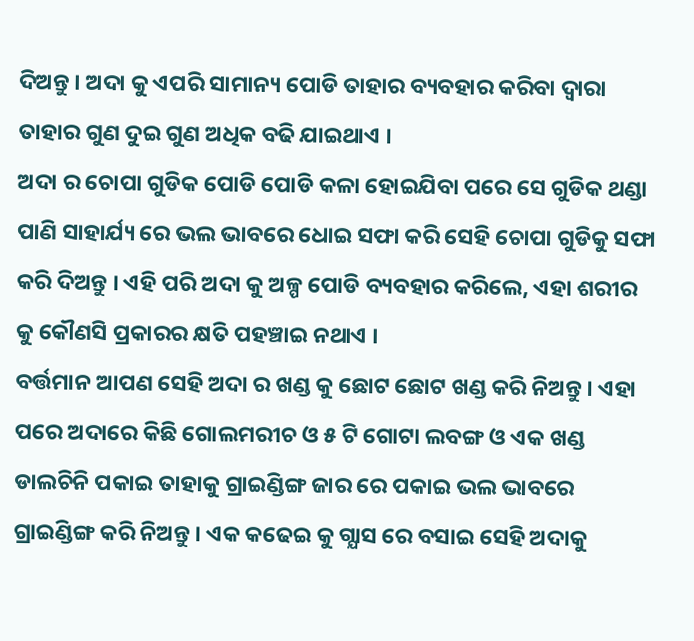ଦିଅନ୍ତୁ । ଅଦା କୁ ଏପରି ସାମାନ୍ୟ ପୋଡି ତାହାର ବ୍ୟବହାର କରିବା ଦ୍ଵାରା ତାହାର ଗୁଣ ଦୁଇ ଗୁଣ ଅଧିକ ବଢି ଯାଇଥାଏ ।
ଅଦା ର ଚୋପା ଗୁଡିକ ପୋଡି ପୋଡି କଳା ହୋଇଯିବା ପରେ ସେ ଗୁଡିକ ଥଣ୍ଡା ପାଣି ସାହାର୍ଯ୍ୟ ରେ ଭଲ ଭାବରେ ଧୋଇ ସଫା କରି ସେହି ଚୋପା ଗୁଡିକୁ ସଫା କରି ଦିଅନ୍ତୁ । ଏହି ପରି ଅଦା କୁ ଅଳ୍ପ ପୋଡି ବ୍ୟବହାର କରିଲେ, ଏହା ଶରୀର କୁ କୌଣସି ପ୍ରକାରର କ୍ଷତି ପହଞ୍ଚାଇ ନଥାଏ ।
ବର୍ତ୍ତମାନ ଆପଣ ସେହି ଅଦା ର ଖଣ୍ଡ କୁ ଛୋଟ ଛୋଟ ଖଣ୍ଡ କରି ନିଅନ୍ତୁ । ଏହା ପରେ ଅଦାରେ କିଛି ଗୋଲମରୀଚ ଓ ୫ ଟି ଗୋଟା ଲବଙ୍ଗ ଓ ଏକ ଖଣ୍ଡ ଡାଲଚିନି ପକାଇ ତାହାକୁ ଗ୍ରାଇଣ୍ଡିଙ୍ଗ ଜାର ରେ ପକାଇ ଭଲ ଭାବରେ ଗ୍ରାଇଣ୍ଡିଙ୍ଗ କରି ନିଅନ୍ତୁ । ଏକ କଢେଇ କୁ ଗ୍ଯାସ ରେ ବସାଇ ସେହି ଅଦାକୁ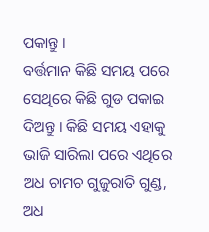ପକାନ୍ତୁ ।
ବର୍ତ୍ତମାନ କିଛି ସମୟ ପରେ ସେଥିରେ କିଛି ଗୁଡ ପକାଇ ଦିଅନ୍ତୁ । କିଛି ସମୟ ଏହାକୁ ଭାଜି ସାରିଲା ପରେ ଏଥିରେ ଅଧ ଚାମଚ ଗୁଜୁରାତି ଗୁଣ୍ଡ, ଅଧ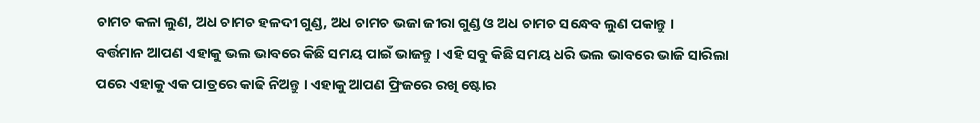ଚାମଚ କଳା ଲୁଣ, ଅଧ ଚାମଚ ହଳଦୀ ଗୁଣ୍ଡ, ଅଧ ଚାମଚ ଭଜା ଜୀରା ଗୁଣ୍ଡ ଓ ଅଧ ଚାମଚ ସନ୍ଧେବ ଲୁଣ ପକାନ୍ତୁ ।
ବର୍ତ୍ତମାନ ଆପଣ ଏହାକୁ ଭଲ ଭାବରେ କିଛି ସମୟ ପାଇଁ ଭାଜନ୍ତୁ । ଏହି ସବୁ କିଛି ସମୟ ଧରି ଭଲ ଭାବରେ ଭାଜି ସାରିଲା ପରେ ଏହାକୁ ଏକ ପାତ୍ରରେ କାଢି ନିଅନ୍ତୁ । ଏହାକୁ ଆପଣ ଫ୍ରିଜରେ ରଖି ଷ୍ଟୋର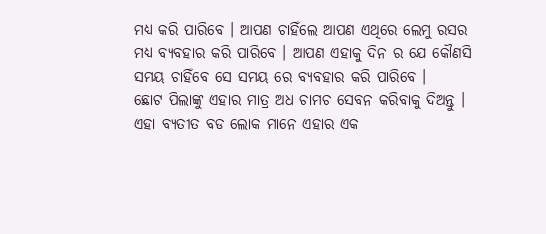ମଧ୍ୟ କରି ପାରିବେ । ଆପଣ ଚାହିଁଲେ ଆପଣ ଏଥିରେ ଲେମୁ ରସର ମଧ୍ୟ ବ୍ୟବହାର କରି ପାରିବେ । ଆପଣ ଏହାକୁ ଦିନ ର ଯେ କୌଣସି ସମୟ ଚାହିଁବେ ସେ ସମୟ ରେ ବ୍ୟବହାର କରି ପାରିବେ ।
ଛୋଟ ପିଲାଙ୍କୁ ଏହାର ମାତ୍ର ଅଧ ଚାମଚ ସେବନ କରିବାକୁ ଦିଅନ୍ତୁ । ଏହା ବ୍ଯତୀତ ବଡ ଲୋକ ମାନେ ଏହାର ଏକ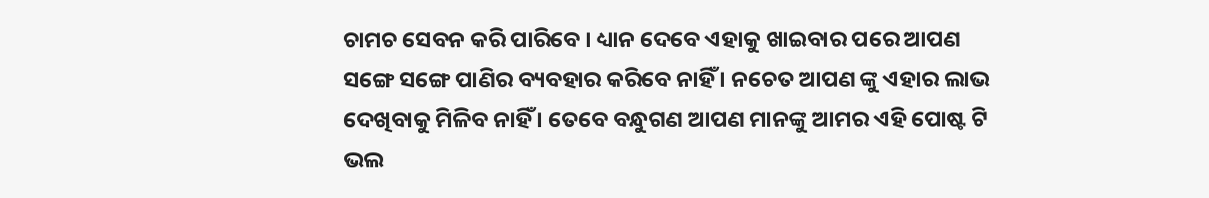ଚାମଚ ସେବନ କରି ପାରିବେ । ଧ୍ୟାନ ଦେବେ ଏହାକୁ ଖାଇବାର ପରେ ଆପଣ ସଙ୍ଗେ ସଙ୍ଗେ ପାଣିର ବ୍ୟବହାର କରିବେ ନାହିଁ । ନଚେତ ଆପଣ ଙ୍କୁ ଏହାର ଲାଭ ଦେଖିବାକୁ ମିଳିବ ନାହିଁ । ତେବେ ବନ୍ଧୁଗଣ ଆପଣ ମାନଙ୍କୁ ଆମର ଏହି ପୋଷ୍ଟ ଟି ଭଲ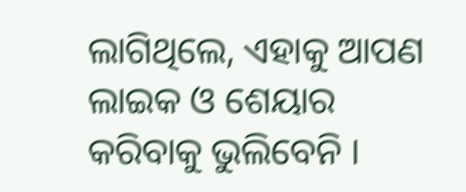ଲାଗିଥିଲେ, ଏହାକୁ ଆପଣ ଲାଇକ ଓ ଶେୟାର କରିବାକୁ ଭୁଲିବେନି ।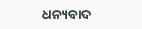ଧନ୍ୟବାଦ